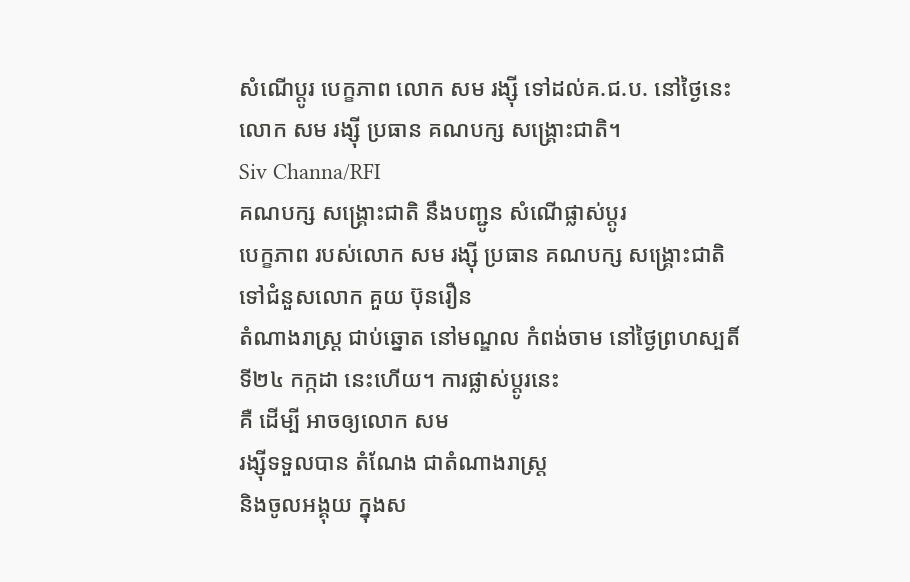សំណើប្តូរ បេក្ខភាព លោក សម រង្ស៊ី ទៅដល់គ.ជ.ប. នៅថ្ងៃនេះ
លោក សម រង្ស៊ី ប្រធាន គណបក្ស សង្គ្រោះជាតិ។
Siv Channa/RFI
គណបក្ស សង្គ្រោះជាតិ នឹងបញ្ជូន សំណើផ្លាស់ប្តូរ
បេក្ខភាព របស់លោក សម រង្ស៊ី ប្រធាន គណបក្ស សង្គ្រោះជាតិ
ទៅជំនួសលោក គួយ ប៊ុនរឿន
តំណាងរាស្ត្រ ជាប់ឆ្នោត នៅមណ្ឌល កំពង់ចាម នៅថ្ងៃព្រហស្បតិ៍
ទី២៤ កក្កដា នេះហើយ។ ការផ្លាស់ប្តូរនេះ
គឺ ដើម្បី អាចឲ្យលោក សម
រង្ស៊ីទទួលបាន តំណែង ជាតំណាងរាស្ត្រ
និងចូលអង្គុយ ក្នុងស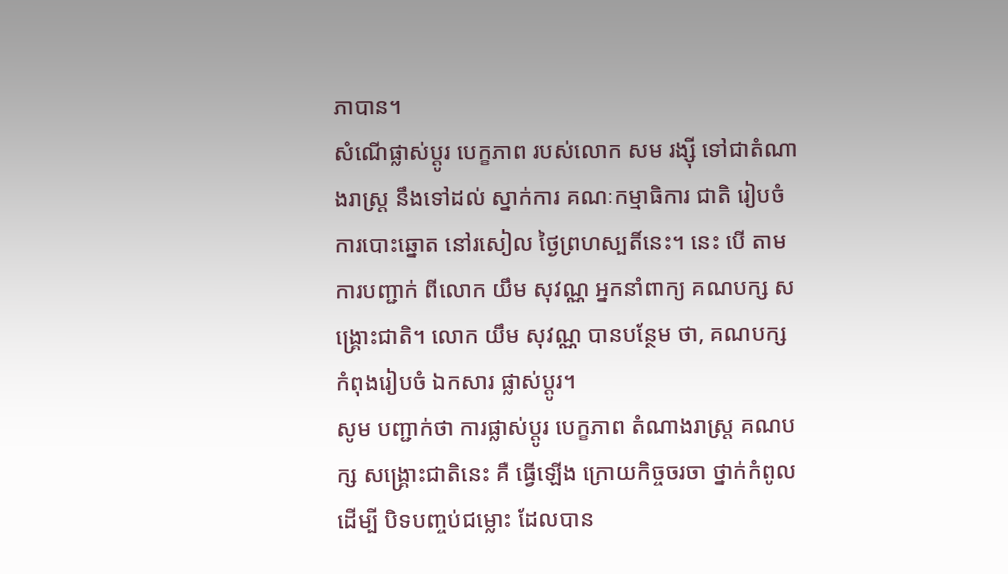ភាបាន។
សំណើផ្លាស់ប្តូរ បេក្ខភាព របស់លោក សម រង្ស៊ី ទៅជាតំណាងរាស្ត្រ នឹងទៅដល់ ស្នាក់ការ គណៈកម្មាធិការ ជាតិ រៀបចំ ការបោះឆ្នោត នៅរសៀល ថ្ងៃព្រហស្បតិ៍នេះ។ នេះ បើ តាមការបញ្ជាក់ ពីលោក យឹម សុវណ្ណ អ្នកនាំពាក្យ គណបក្ស សង្គ្រោះជាតិ។ លោក យឹម សុវណ្ណ បានបន្ថែម ថា, គណបក្ស កំពុងរៀបចំ ឯកសារ ផ្លាស់ប្តូរ។
សូម បញ្ជាក់ថា ការផ្លាស់ប្តូរ បេក្ខភាព តំណាងរាស្ត្រ គណបក្ស សង្គ្រោះជាតិនេះ គឺ ធ្វើឡើង ក្រោយកិច្ចចរចា ថ្នាក់កំពូល ដើម្បី បិទបញ្ចប់ជម្លោះ ដែលបាន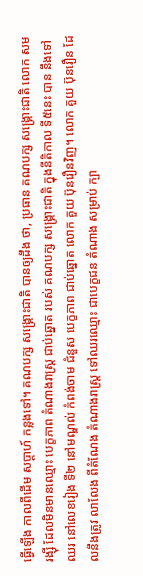ធ្វើឡើង កាលពីដើម សប្តាហ៍ កន្លងទៅ។ គណបក្ស សង្គ្រោះជាតិ បានឲ្យដឹង ថា, ប្រធាន គណបក្ស សង្គ្រោះជាតិ លោក សម រង្ស៊ី ដែលមិនមានឈ្មោះ បេក្ខភាព តំណាងរាស្ត្រ ជាប់ឆ្នោត របស់ គណបក្ស សង្គ្រោះជាតិ ក្នុងនីតិកាល ទី៥នេះ បាន នឹងទៅឈរ នៅលេខរៀង ទី២ នៅមណ្ឌល់ កំពង់ចាម ជំនួស បេក្ខភាព ជាប់ឆ្នោត លោក គួយ ប៊ុនរឿនវិញ។ លោក គួយ ប៊ុនរឿន ដែលនឹងត្រូវ លាលែង ពីតំណែង តំណាងរាស្ត្រ ទៅឈរឈ្មោះ ជាបេក្ខជន តំណាង សម្រាប់ ក្បា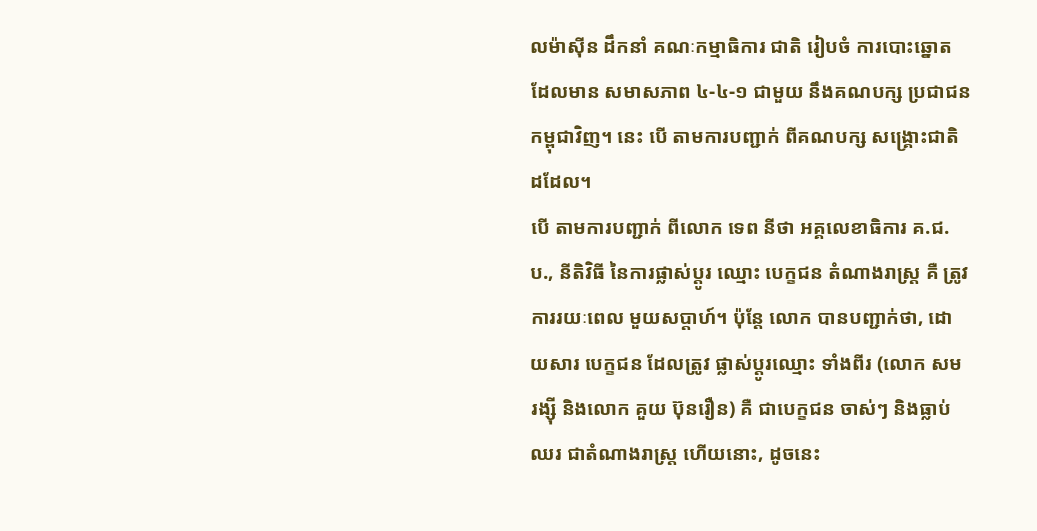លម៉ាស៊ីន ដឹកនាំ គណៈកម្មាធិការ ជាតិ រៀបចំ ការបោះឆ្នោត ដែលមាន សមាសភាព ៤-៤-១ ជាមួយ នឹងគណបក្ស ប្រជាជន កម្ពុជាវិញ។ នេះ បើ តាមការបញ្ជាក់ ពីគណបក្ស សង្គ្រោះជាតិ ដដែល។
បើ តាមការបញ្ជាក់ ពីលោក ទេព នីថា អគ្គលេខាធិការ គ.ជ.ប., នីតិវិធី នៃការផ្លាស់ប្តូរ ឈ្មោះ បេក្ខជន តំណាងរាស្ត្រ គឺ ត្រូវ ការរយៈពេល មួយសប្តាហ៍។ ប៉ុន្តែ លោក បានបញ្ជាក់ថា, ដោយសារ បេក្ខជន ដែលត្រូវ ផ្លាស់ប្តូរឈ្មោះ ទាំងពីរ (លោក សម រង្ស៊ី និងលោក គួយ ប៊ុនរឿន) គឺ ជាបេក្ខជន ចាស់ៗ និងធ្លាប់ឈរ ជាតំណាងរាស្ត្រ ហើយនោះ, ដូចនេះ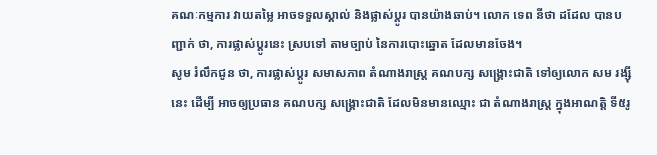គណៈកម្មការ វាយតម្លៃ អាចទទួលស្គាល់ និងផ្លាស់ប្តូរ បានយ៉ាងឆាប់។ លោក ទេព នីថា ដដែល បានបញ្ជាក់ ថា, ការផ្លាស់ប្តូរនេះ ស្របទៅ តាមច្បាប់ នៃការបោះឆ្នោត ដែលមានចែង។
សូម រំលឹកជូន ថា, ការផ្លាស់ប្តូរ សមាសភាព តំណាងរាស្ត្រ គណបក្ស សង្គ្រោះជាតិ ទៅឲ្យលោក សម រង្ស៊ី នេះ ដើម្បី អាចឲ្យប្រធាន គណបក្ស សង្គ្រោះជាតិ ដែលមិនមានឈ្មោះ ជា តំណាងរាស្ត្រ ក្នុងអាណត្តិ ទី៥រូ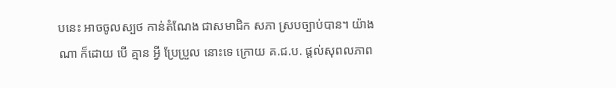បនេះ អាចចូលស្បថ កាន់តំណែង ជាសមាជិក សភា ស្របច្បាប់បាន។ យ៉ាងណា ក៏ដោយ បើ គ្មាន អ្វី ប្រែប្រួល នោះទេ ក្រោយ គ.ជ.ប. ផ្តល់សុពលភាព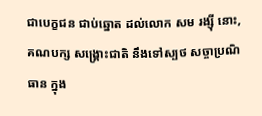ជាបេក្ខជន ជាប់ឆ្នោត ដល់លោក សម រង្ស៊ី នោះ, គណបក្ស សង្គ្រោះជាតិ នឹងទៅស្បថ សច្ចាប្រណិធាន ក្នុង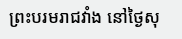ព្រះបរមរាជវាំង នៅថ្ងៃសុ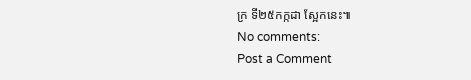ក្រ ទី២៥កក្កដា ស្អែកនេះ៕
No comments:
Post a Comment